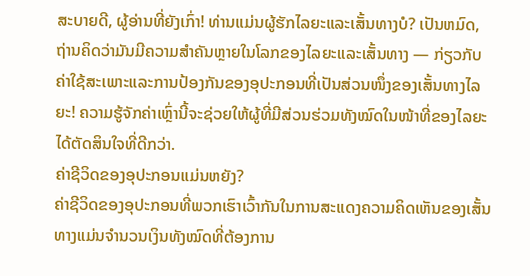ສະບາຍດີ, ຜູ້ອ່ານທີ່ຍັງເກົ່າ! ທ່ານແມ່ນຜູ້ຮັກໄລຍະແລະເສັ້ນທາງບໍ? ເປັນຫມົດ, ຖ່ານຄິດວ່າມັນມີຄວາມສຳຄັນຫຼາຍໃນໂລກຂອງໄລຍະແລະເສັ້ນທາງ — ກ່ຽວກັບຄ່າໃຊ້ສະເພາະແລະການປ້ອງກັນຂອງອຸປະກອນທີ່ເປັນສ່ວນໜຶ່ງຂອງເສັ້ນທາງໄລຍະ! ຄວາມຮູ້ຈັກຄ່າເຫຼົ່ານີ້ຈະຊ່ວຍໃຫ້ຜູ້ທີ່ມີສ່ວນຮ່ວມທັງໝົດໃນໜ້າທີ່ຂອງໄລຍະໄດ້ຕັດສິນໃຈທີ່ດີກວ່າ.
ຄ່າຊີວິດຂອງອຸປະກອນແມ່ນຫຍັງ?
ຄ່າຊີວິດຂອງອຸປະກອນທີ່ພວກເຮົາເວົ້າກັນໃນການສະແດງຄວາມຄິດເຫັນຂອງເສັ້ນທາງແມ່ນຈຳນວນເງິນທັງໝົດທີ່ຕ້ອງການ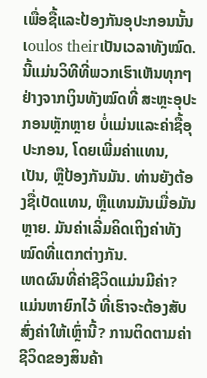ເພື່ອຊື້ແລະປ້ອງກັນອຸປະກອນນັ້ນເoulos theirເປັນເວລາທັງໝົດ. ນີ້ແມ່ນວິທີທີ່ພວກເຮົາເຫັນທຸກໆຢ່າງຈາກເງິນທັງໝົດທີ່ ສະຫຼະອຸປະກອນຫຼັກຫຼາຍ ບໍ່ແມ່ນແລະຄ່າຊື້ອຸປະກອນ, ໂດຍເພີ່ມຄ່າແທນ, ເປັນ, ຫຼືປ້ອງກັນມັນ. ທ່ານຍັງຕ້ອງຊື່ເບັດແທນ, ຫຼືແທນມັນເມື່ອມັນຫຼາຍ. ມັນຄ່າເລີ່ມຄິດເຖິງຄ່າທັງໝົດທີ່ແຕກຕ່າງກັນ.
ເຫດຜົນທີ່ຄ່າຊີວິດແມ່ນມີຄ່າ?
ແມ່ນຫາຍົກໄວ້ ທີ່ເຮົາຈະຕ້ອງສັບສົ່ງຄ່າໃຫ້ເຫຼົ່ານີ້? ການຕິດຕາມຄ່າຊີວິດຂອງສິນຄ້າ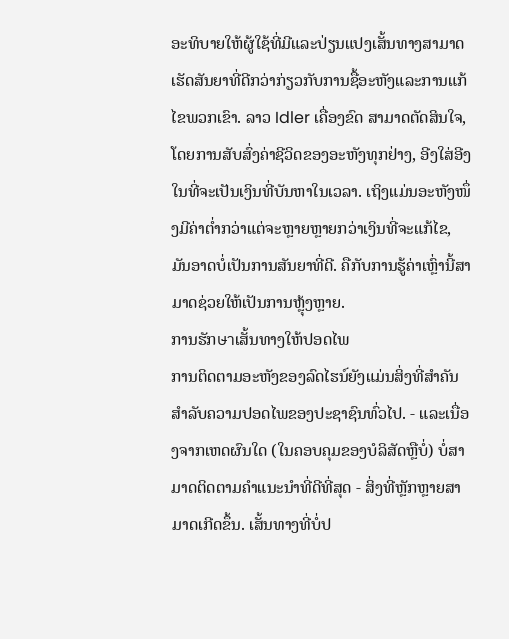ອະທິບາຍໃຫ້ຜູ້ໃຊ້ທີ່ມີແລະປ່ຽນແປງເສັ້ນທາງສາມາດເຮັດສັນຍາທີ່ດີກວ່າກ່ຽວກັບການຊື້ອະຫັງແລະການແກ້ໄຂພວກເຂົາ. ລາວ Idler ເຄື່ອງຂົດ ສາມາດຕັດສິນໃຈ, ໂດຍການສັບສົ່ງຄ່າຊີວິດຂອງອະຫັງທຸກຢ່າງ, ອີງໃສ່ອີງໃນທີ່ຈະເປັນເງິນທີ່ບັນຫາໃນເວລາ. ເຖິງແມ່ນອະຫັງໜຶ່ງມີຄ່າຕ່ຳກວ່າແຕ່ຈະຫຼາຍຫຼາຍກວ່າເງິນທີ່ຈະແກ້ໄຂ, ມັນອາດບໍ່ເປັນການສັນຍາທີ່ດີ. ຄືກັບການຮູ້ຄ່າເຫຼົ່ານີ້ສາມາດຊ່ວຍໃຫ້ເປັນການຫຼຸ້ງຫຼາຍ.
ການຮັກษาເສັ້ນທາງໃຫ້ປອດໄພ
ການຕິດຕາມອະຫັງຂອງລົດໄຮນ໌ຍັງແມ່ນສິ່ງທີ່ສຳຄັນສຳລັບຄວາມປອດໄພຂອງປະຊາຊົນທົ່ວໄປ. - ແລະເນື່ອງຈາກເຫດຜົນໃດ (ໃນຄອບຄຸມຂອງບໍລິສັດຫຼືບໍ່) ບໍ່ສາມາດຕິດຕາມຄຳແນະນຳທີ່ດີທີ່ສຸດ - ສິ່ງທີ່ຫຼັກຫຼາຍສາມາດເກີດຂຶ້ນ. ເສັ້ນທາງທີ່ບໍ່ປ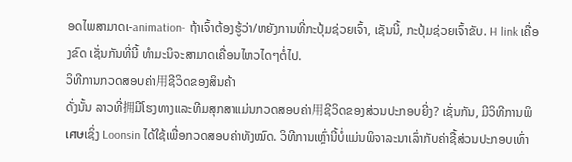ອດໄພສາມາດເ-animation- ຖ້າເຈົ້າຕ້ອງຮູ້ວ່າ/ຫຍັງການທີ່ກະປຸ້ມຊ່ວຍເຈົ້າ, ເຊັນນີ້, ກະປຸ້ມຊ່ວຍເຈົ້າຂັບ. H link ເຄື່ອງຂົດ ເຊັ່ນກັນທີ່ນີ້ ທຳມະນິຈະສາມາດເຄື່ອນໄຫວໄດໆຕໍ່ໄປ.
ວິທີການກວດສອບຄ່າ用ຊີວິດຂອງສິນຄ້າ
ດັ່ງນັ້ນ ລາວທີ່拥ມີໂຮງທາງແລະທີມສຸກສາແມ່ນກວດສອບຄ່າ用ຊີວິດຂອງສ່ວນປະກອບຍີ່ງ? ເຊັ່ນກັນ, ມີວິທີການພິเศษເຊິ່ງ Loonsin ໄດ້ໃຊ້ເພື່ອກວດສອບຄ່າທັງໝົດ. ວິທີການເຫຼົ່ານີ້ບໍ່ແມ່ນພິຈາລະນາເລົ່າກັບຄ່າຊື້ສ່ວນປະກອບເທົ່າ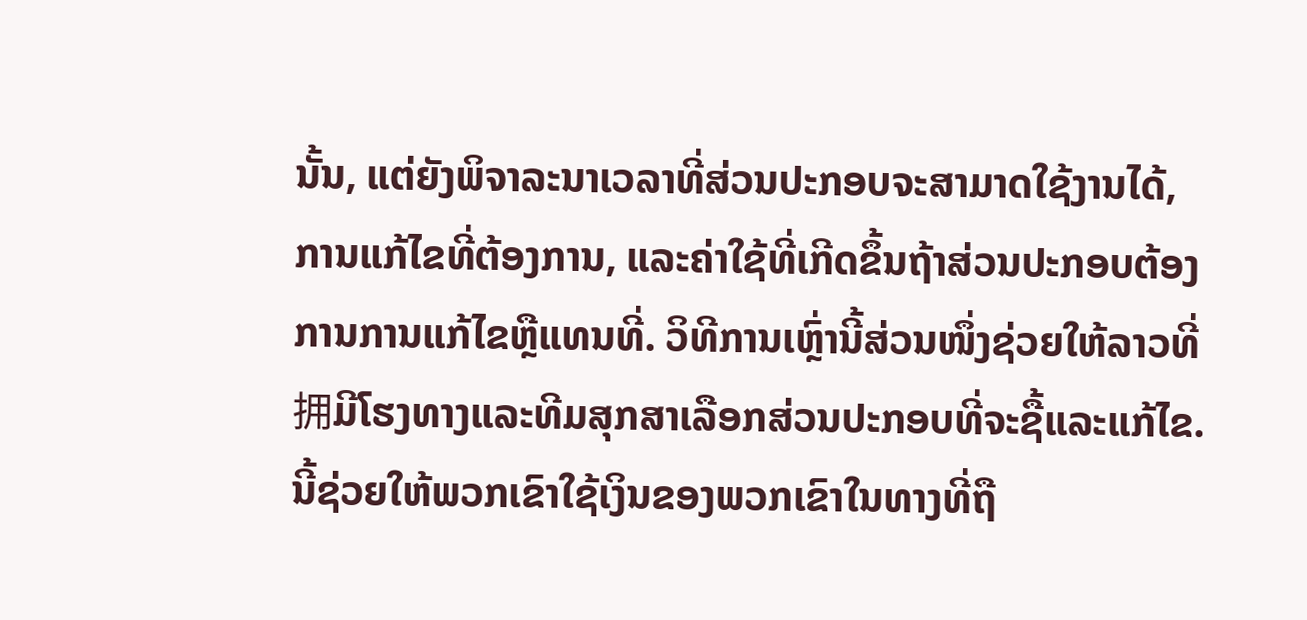ນັ້ນ, ແຕ່ຍັງພິຈາລະນາເວລາທີ່ສ່ວນປະກອບຈະສາມາດໃຊ້ງານໄດ້, ການແກ້ໄຂທີ່ຕ້ອງການ, ແລະຄ່າໃຊ້ທີ່ເກີດຂຶ້ນຖ້າສ່ວນປະກອບຕ້ອງການການແກ້ໄຂຫຼືແທນທີ່. ວິທີການເຫຼົ່ານີ້ສ່ວນໜຶ່ງຊ່ວຍໃຫ້ລາວທີ່拥ມີໂຮງທາງແລະທີມສຸກສາເລືອກສ່ວນປະກອບທີ່ຈະຊື້ແລະແກ້ໄຂ. ນີ້ຊ່ວຍໃຫ້ພວກເຂົາໃຊ້ເງິນຂອງພວກເຂົາໃນທາງທີ່ຖື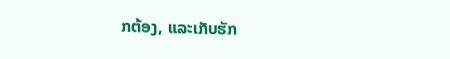ກຕ້ອງ, ແລະເກັບຮັກ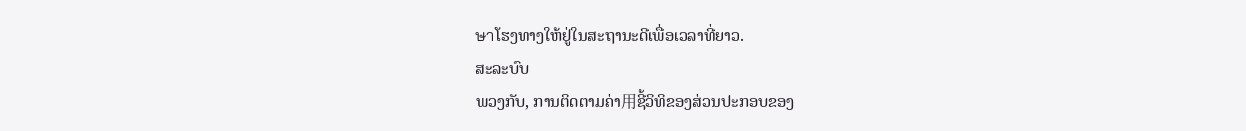ษาໂຮງທາງໃຫ້ຢູ່ໃນສະຖານະດີເພື່ອເວລາທີ່ຍາວ.
ສະລະບົບ
ພວງກັບ, ການຕິດຕາມຄ່າ用ຊີ້ວິທິຂອງສ່ວນປະກອບຂອງ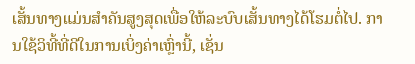ເສັ້ນທາງແມ່ນສຳຄັນສູງສຸດເພື່ອໃຫ້ລະບົບເສັ້ນທາງໄດ້ໂຮມຕໍ່ໄປ. ການໃຊ້ວິທີ້ທີ່ດີໃນການເບິ່ງຄ່າເຫຼົ່ານີ້, ເຊັ່ນ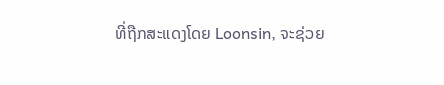ທີ່ຖືກສະແດງໂດຍ Loonsin, ຈະຊ່ວຍ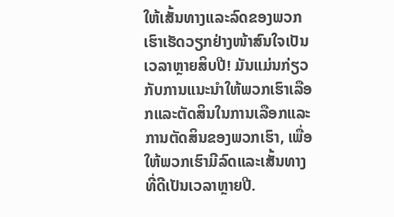ໃຫ້ເສັ້ນທາງແລະລົດຂອງພວກເຮົາເຮັດວຽກຢ່າງໜ້າສົນໃຈເປັນເວລາຫຼາຍສິບປີ! ມັນແມ່ນກ່ຽວກັບການແນະນຳໃຫ້ພວກເຮົາເລືອກແລະຕັດສິນໃນການເລືອກແລະການຕັດສິນຂອງພວກເຮົາ, ເພື່ອໃຫ້ພວກເຮົາມີລົດແລະເສັ້ນທາງທີ່ດີເປັນເວລາຫຼາຍປີ.